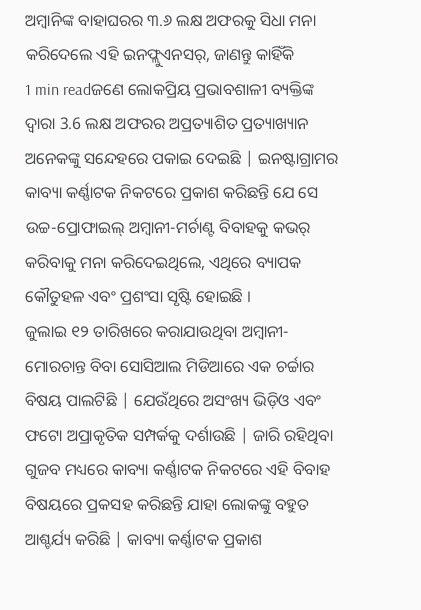ଅମ୍ବାନିଙ୍କ ବାହାଘରର ୩.୬ ଲକ୍ଷ ଅଫରକୁ ସିଧା ମନା କରିଦେଲେ ଏହି ଇନଫ୍ଲୁଏନସର୍, ଜାଣନ୍ତୁ କାହିଁକି
1 min readଜଣେ ଲୋକପ୍ରିୟ ପ୍ରଭାବଶାଳୀ ବ୍ୟକ୍ତିଙ୍କ ଦ୍ୱାରା 3.6 ଲକ୍ଷ ଅଫରର ଅପ୍ରତ୍ୟାଶିତ ପ୍ରତ୍ୟାଖ୍ୟାନ ଅନେକଙ୍କୁ ସନ୍ଦେହରେ ପକାଇ ଦେଇଛି | ଇନଷ୍ଟାଗ୍ରାମର କାବ୍ୟା କର୍ଣ୍ଣାଟକ ନିକଟରେ ପ୍ରକାଶ କରିଛନ୍ତି ଯେ ସେ ଉଚ୍ଚ-ପ୍ରୋଫାଇଲ୍ ଅମ୍ବାନୀ-ମର୍ଚାଣ୍ଟ ବିବାହକୁ କଭର୍ କରିବାକୁ ମନା କରିଦେଇଥିଲେ, ଏଥିରେ ବ୍ୟାପକ କୌତୁହଳ ଏବଂ ପ୍ରଶଂସା ସୃଷ୍ଟି ହୋଇଛି ।
ଜୁଲାଇ ୧୨ ତାରିଖରେ କରାଯାଉଥିବା ଅମ୍ବାନୀ- ମୋରଚାନ୍ତ ବିବା ସୋସିଆଲ ମିଡିଆରେ ଏକ ଚର୍ଚ୍ଚାର ବିଷୟ ପାଲଟିଛି | ଯେଉଁଥିରେ ଅସଂଖ୍ୟ ଭିଡ଼ିଓ ଏବଂ ଫଟୋ ଅପ୍ରାକୃତିକ ସମ୍ପର୍କକୁ ଦର୍ଶାଉଛି | ଜାରି ରହିଥିବା ଗୁଜବ ମଧ୍ୟରେ କାବ୍ୟା କର୍ଣ୍ଣାଟକ ନିକଟରେ ଏହି ବିବାହ ବିଷୟରେ ପ୍ରକସହ କରିଛନ୍ତି ଯାହା ଲୋକଙ୍କୁ ବହୁତ ଆଶ୍ଚର୍ଯ୍ୟ କରିଛି | କାବ୍ୟା କର୍ଣ୍ଣାଟକ ପ୍ରକାଶ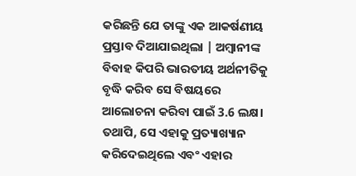କରିଛନ୍ତି ଯେ ତାଙ୍କୁ ଏକ ଆକର୍ଷଣୀୟ ପ୍ରସ୍ତାବ ଦିଆଯାଇଥିଲା | ଅମ୍ବାନୀଙ୍କ ବିବାହ କିପରି ଭାରତୀୟ ଅର୍ଥନୀତିକୁ ବୃଦ୍ଧି କରିବ ସେ ବିଷୟରେ ଆଲୋଚନା କରିବା ପାଇଁ 3.6 ଲକ୍ଷ। ତଥାପି, ସେ ଏହାକୁ ପ୍ରତ୍ୟାଖ୍ୟାନ କରିଦେଇଥିଲେ ଏବଂ ଏହାର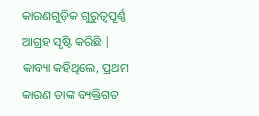କାରଣଗୁଡ଼ିକ ଗୁରୁତ୍ୱପୂର୍ଣ୍ଣ ଆଗ୍ରହ ସୃଷ୍ଟି କରିଛି |
କାବ୍ୟା କହିଥିଲେ, ପ୍ରଥମ କାରଣ ତାଙ୍କ ବ୍ୟକ୍ତିଗତ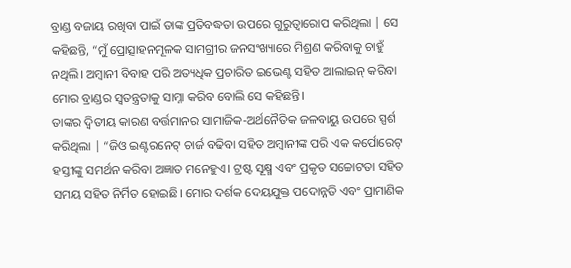ବ୍ରାଣ୍ଡ ବଜାୟ ରଖିବା ପାଇଁ ତାଙ୍କ ପ୍ରତିବଦ୍ଧତା ଉପରେ ଗୁରୁତ୍ୱାରୋପ କରିଥିଲା | ସେ କହିଛନ୍ତି, “ମୁଁ ପ୍ରୋତ୍ସାହନମୂଳକ ସାମଗ୍ରୀର ଜନସଂଖ୍ୟାରେ ମିଶ୍ରଣ କରିବାକୁ ଚାହୁଁ ନଥିଲି। ଅମ୍ବାନୀ ବିବାହ ପରି ଅତ୍ୟଧିକ ପ୍ରଚାରିତ ଇଭେଣ୍ଟ ସହିତ ଆଲାଇନ୍ କରିବା ମୋର ବ୍ରାଣ୍ଡର ସ୍ୱତନ୍ତ୍ରତାକୁ ସାମ୍ନା କରିବ ବୋଲି ସେ କହିଛନ୍ତି।
ତାଙ୍କର ଦ୍ୱିତୀୟ କାରଣ ବର୍ତ୍ତମାନର ସାମାଜିକ-ଅର୍ଥନୈତିକ ଜଳବାୟୁ ଉପରେ ସ୍ପର୍ଶ କରିଥିଲା | “ଜିଓ ଇଣ୍ଟରନେଟ୍ ଚାର୍ଜ ବଢିବା ସହିତ ଅମ୍ବାନୀଙ୍କ ପରି ଏକ କର୍ପୋରେଟ୍ ହସ୍ତୀଙ୍କୁ ସମର୍ଥନ କରିବା ଅଜ୍ଞାତ ମନେହୁଏ। ଟ୍ରଷ୍ଟ ସୂକ୍ଷ୍ମ ଏବଂ ପ୍ରକୃତ ସଚ୍ଚୋଟତା ସହିତ ସମୟ ସହିତ ନିର୍ମିତ ହୋଇଛି। ମୋର ଦର୍ଶକ ଦେୟଯୁକ୍ତ ପଦୋନ୍ନତି ଏବଂ ପ୍ରାମାଣିକ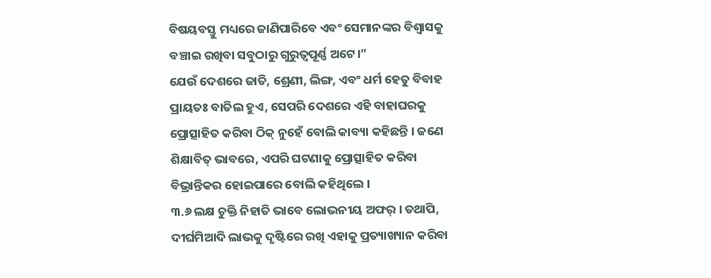ବିଷୟବସ୍ତୁ ମଧ୍ୟରେ ଜାଣିପାରିବେ ଏବଂ ସେମାନଙ୍କର ବିଶ୍ୱାସକୁ ବଞ୍ଚାଇ ରଖିବା ସବୁଠାରୁ ଗୁରୁତ୍ୱପୂର୍ଣ୍ଣ ଅଟେ।”
ଯେଉଁ ଦେଶରେ ଜାତି, ଶ୍ରେଣୀ, ଲିଙ୍ଗ, ଏବଂ ଧର୍ମ ହେତୁ ବିବାହ ପ୍ରାୟତଃ ବାତିଲ ହୁଏ, ସେପରି ଦେଶରେ ଏହି ବାହାଘରକୁ ପ୍ରୋତ୍ସାହିତ କରିବା ଠିକ୍ ନୁହେଁ ବୋଲି କାବ୍ୟା କହିଛନ୍ତି । ଜଣେ ଶିକ୍ଷାବିତ୍ ଭାବରେ, ଏପରି ଘଟଣାକୁ ପ୍ରୋତ୍ସାହିତ କରିବା ବିଭ୍ରାନ୍ତିକର ହୋଇପାରେ ବୋଲି କହିଥିଲେ ।
୩.୬ ଲକ୍ଷ ଚୁକ୍ତି ନିହାତି ଭାବେ ଲୋଭନୀୟ ଅଫର୍ । ତଥାପି, ଦୀର୍ଘମିଆଦି ଲାଭକୁ ଦୃଷ୍ଟିରେ ରଖି ଏହାକୁ ପ୍ରତ୍ୟାଖ୍ୟାନ କରିବା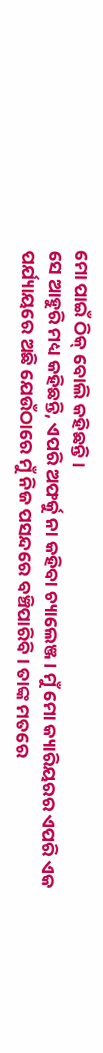ମୋ ପାଇଁ ଠିକ୍ ବୋଲି କହିଛନ୍ତି ।
ସେ ଆହୁରି ମଧ୍ୟ କହିଛନ୍ତି, ଏପରି ଅଫର୍କୁ ନା କହିବା ଚ୍ୟାଲେଞ୍ଜ । ମୁଁ ମୋ କ୍ୟାରିୟରର ଏପରି ଏକ ପର୍ଯ୍ୟାୟରେ ଅଛି ଯେଉଁଠାରେ ମୁଁ ନିଜ ପସନ୍ଦରେ ବଞ୍ଚିପାରିବି। ତାଙ୍କ ମତରେ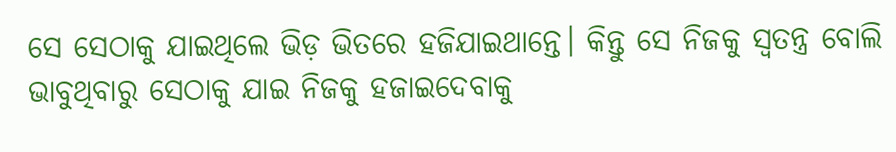ସେ ସେଠାକୁ ଯାଇଥିଲେ ଭିଡ଼ ଭିତରେ ହଜିଯାଇଥାନ୍ତେ। କିନ୍ତୁ ସେ ନିଜକୁ ସ୍ୱତନ୍ତ୍ର ବୋଲି ଭାବୁଥିବାରୁ ସେଠାକୁ ଯାଇ ନିଜକୁ ହଜାଇଦେବାକୁ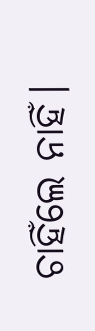ଚାହିଁଲେ ନାହିଁ।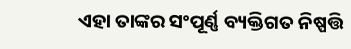ଏହା ତାଙ୍କର ସଂପୂର୍ଣ୍ଣ ବ୍ୟକ୍ତିଗତ ନିଷ୍ପତ୍ତି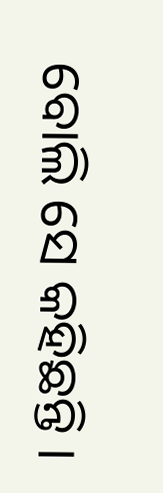ବୋଲି ସେ କହିଛନ୍ତି ।